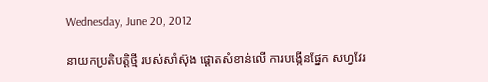Wednesday, June 20, 2012

នាយកប្រតិបត្ដិថ្មី របស់សាំស៊ុង ផ្ដោតសំខាន់លើ ការបង្កើនផ្នែក សហ្វវែរ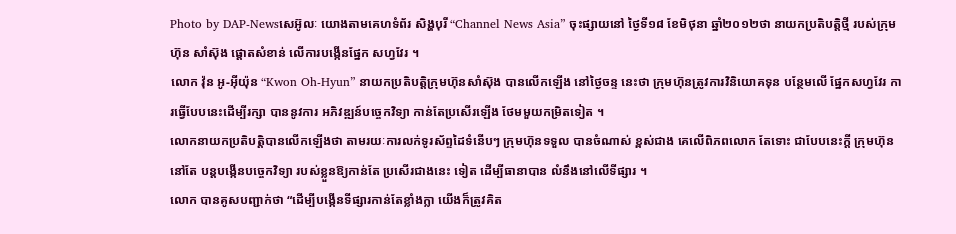Photo by DAP-Newsសេអ៊ូលៈ យោងតាមគេហទំព័រ សិង្ហបុរី “Channel News Asia” ចុះផ្សាយនៅ ថ្ងៃទី១៨ ខែមិថុនា ឆ្នាំ២០១២ថា នាយកប្រតិបត្ដិថ្មី របស់ក្រុមហ៊ុន សាំស៊ុង ផ្ដោតសំខាន់ លើការបង្កើនផ្នែក សហ្វវែរ ។
លោក វ៉ុន អូ-អ៊ីយ៉ុន “Kwon Oh-Hyun” នាយកប្រតិបត្ដិក្រុមហ៊ុនសាំស៊ុង បានលើកឡើង នៅថ្ងៃចន្ទ នេះថា ក្រុមហ៊ុនត្រូវការវិនិយោគទុន បន្ថែមលើ ផ្នែកសហ្វវែរ ការធ្វើបែបនេះដើម្បីរក្សា បាននូវការ អភិវឌ្ឍន៍បច្ចេកវិទ្យា កាន់តែប្រសើរឡើង ថែមមួយកម្រិតទៀត ។
លោកនាយកប្រតិបត្ដិបានលើកឡើងថា តាមរយៈការលក់ទូរស័ព្ទដៃទំនើបៗ ក្រុមហ៊ុនទទួល បានចំណាស់ ខ្ពស់ជាង គេលើពិភពលោក តែទោះ ជាបែបនេះក្ដី ក្រុមហ៊ុននៅតែ បន្ដបង្កើនបច្ចេកវិទ្យា របស់ខ្លួនឱ្យកាន់តែ ប្រសើរជាងនេះ ទៀត ដើម្បីធានាបាន លំនឹងនៅលើទីផ្សារ ។
លោក បានគូសបញ្ជាក់ថា “ដើម្បីបង្កើនទីផ្សារកាន់តែខ្លាំងក្លា យើងក៏ត្រូវគិត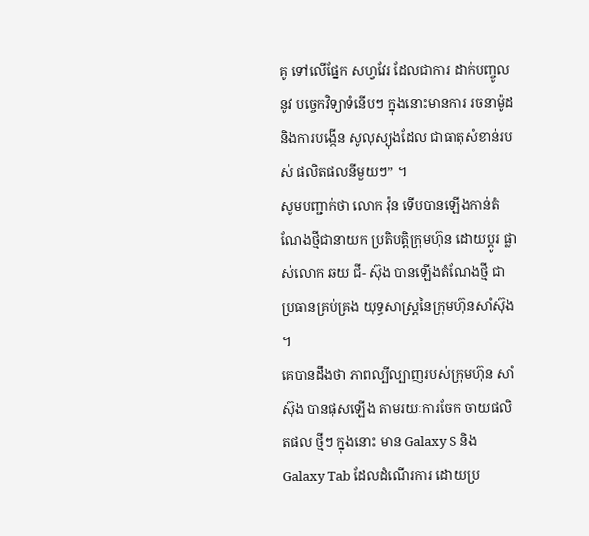គូ ទៅលើផ្នែក សហ្វវែរ ដែលជាការ ដាក់បញ្ចូលនូវ បច្ចេកវិទ្យាទំនើបៗ ក្នុងនោះមានការ រចនាម៉ូដ និងការបង្កើន សូលុស្យុងដែល ជាធាតុសំខាន់របស់ ផលិតផលនីមួយៗ” ។
សូមបញ្ជាក់ថា លោក វ៉ុន ទើបបានឡើងកាន់តំណែងថ្មីជានាយក ប្រតិបត្ដិក្រុមហ៊ុន ដោយប្ដូរ ផ្លាស់លោក ឆយ ជី- ស៊ុង បានឡើងតំណែងថ្មី ជា ប្រធានគ្រប់គ្រង យុទ្ធសាស្ដ្រនៃក្រុមហ៊ុនសាំស៊ុង ។
គេបានដឹងថា ភាពល្បីល្បាញរបស់ក្រុមហ៊ុន សាំស៊ុង បានផុសឡើង តាមរយៈការចែក ចាយផលិតផល ថ្មីៗ ក្នុងនោះ មាន Galaxy S និង Galaxy Tab ដែលដំណើរការ ដោយប្រ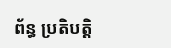ព័ន្ធ ប្រតិបត្ដិ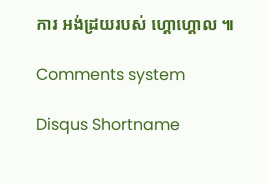ការ អង់ដ្រយរបស់ ហ្គោហ្គោល ៕

Comments system

Disqus Shortname